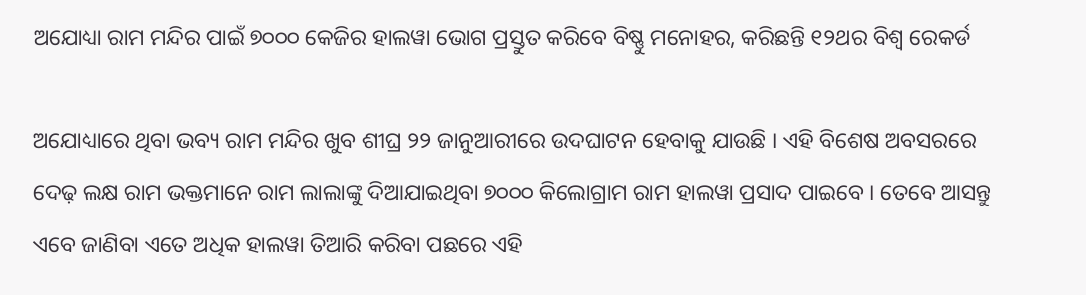ଅଯୋଧ୍ୟା ରାମ ମନ୍ଦିର ପାଇଁ ୭୦୦୦ କେଜିର ହାଲୱା ଭୋଗ ପ୍ରସ୍ତୁତ କରିବେ ବିଷ୍ଣୁ ମନୋହର, କରିଛନ୍ତି ୧୨ଥର ବିଶ୍ୱ ରେକର୍ଡ

ଅଯୋଧ୍ୟାରେ ଥିବା ଭବ୍ୟ ରାମ ମନ୍ଦିର ଖୁବ ଶୀଘ୍ର ୨୨ ଜାନୁଆରୀରେ ଉଦଘାଟନ ହେବାକୁ ଯାଉଛି । ଏହି ବିଶେଷ ଅବସରରେ ଦେଢ଼ ଲକ୍ଷ ରାମ ଭକ୍ତମାନେ ରାମ ଲାଲାଙ୍କୁ ଦିଆଯାଇଥିବା ୭୦୦୦ କିଲୋଗ୍ରାମ ରାମ ହାଲୱା ପ୍ରସାଦ ପାଇବେ । ତେବେ ଆସନ୍ତୁ ଏବେ ଜାଣିବା ଏତେ ଅଧିକ ହାଲୱା ତିଆରି କରିବା ପଛରେ ଏହି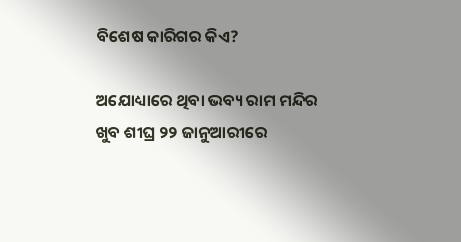ବିଶେଷ କାରିଗର କିଏ?

ଅଯୋଧ୍ୟାରେ ଥିବା ଭବ୍ୟ ରାମ ମନ୍ଦିର ଖୁବ ଶୀଘ୍ର ୨୨ ଜାନୁଆରୀରେ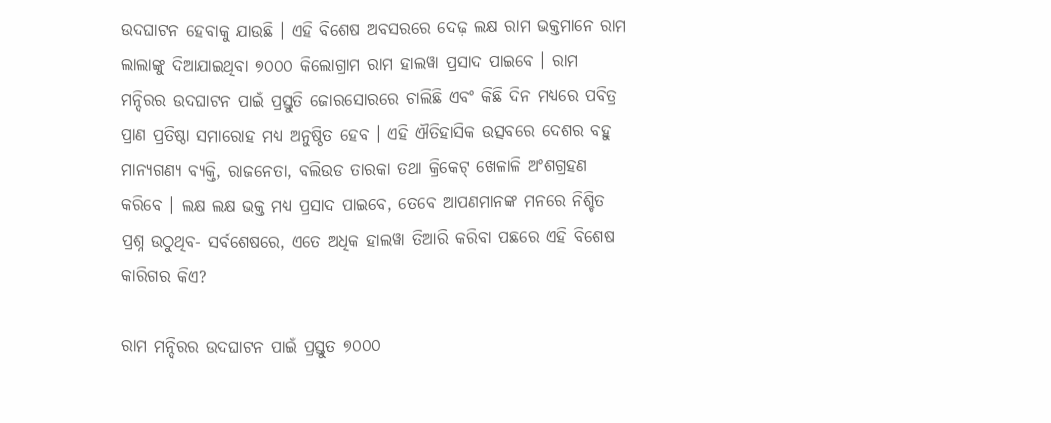ଉଦଘାଟନ ହେବାକୁ ଯାଉଛି । ଏହି ବିଶେଷ ଅବସରରେ ଦେଢ଼ ଲକ୍ଷ ରାମ ଭକ୍ତମାନେ ରାମ ଲାଲାଙ୍କୁ ଦିଆଯାଇଥିବା ୭୦୦୦ କିଲୋଗ୍ରାମ ରାମ ହାଲୱା ପ୍ରସାଦ ପାଇବେ । ରାମ ମନ୍ଦିରର ଉଦଘାଟନ ପାଇଁ ପ୍ରସ୍ତୁତି ଜୋରସୋରରେ ଚାଲିଛି ଏବଂ କିଛି ଦିନ ମଧ୍ୟରେ ପବିତ୍ର ପ୍ରାଣ ପ୍ରତିଷ୍ଠା ସମାରୋହ ମଧ୍ୟ ଅନୁଷ୍ଠିତ ହେବ । ଏହି ଐତିହାସିକ ଉତ୍ସବରେ ଦେଶର ବହୁ ମାନ୍ୟଗଣ୍ୟ ବ୍ୟକ୍ତି, ରାଜନେତା, ବଲିଉଡ ତାରକା ତଥା କ୍ରିକେଟ୍ ଖେଳାଳି ଅଂଶଗ୍ରହଣ କରିବେ । ଲକ୍ଷ ଲକ୍ଷ ଭକ୍ତ ମଧ୍ୟ ପ୍ରସାଦ ପାଇବେ, ତେବେ ଆପଣମାନଙ୍କ ମନରେ ନିଶ୍ଚିତ ପ୍ରଶ୍ନ ଉଠୁଥିବ- ସର୍ବଶେଷରେ, ଏତେ ଅଧିକ ହାଲୱା ତିଆରି କରିବା ପଛରେ ଏହି ବିଶେଷ କାରିଗର କିଏ?

ରାମ ମନ୍ଦିରର ଉଦଘାଟନ ପାଇଁ ପ୍ରସ୍ତୁତ ୭୦୦୦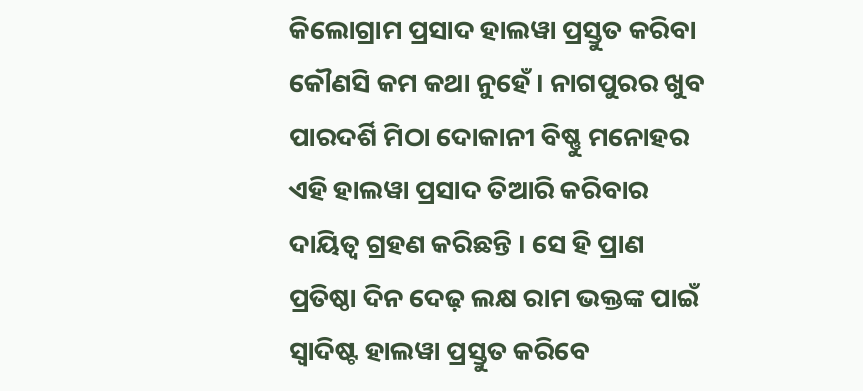କିଲୋଗ୍ରାମ ପ୍ରସାଦ ହାଲୱା ପ୍ରସ୍ତୁତ କରିବା କୌଣସି କମ କଥା ନୁହେଁ । ନାଗପୁରର ଖୁବ ପାରଦର୍ଶି ମିଠା ଦୋକାନୀ ବିଷ୍ଣୁ ମନୋହର ଏହି ହାଲୱା ପ୍ରସାଦ ତିଆରି କରିବାର ଦାୟିତ୍ୱ ଗ୍ରହଣ କରିଛନ୍ତି । ସେ ହି ପ୍ରାଣ ପ୍ରତିଷ୍ଠା ଦିନ ଦେଢ଼ ଲକ୍ଷ ରାମ ଭକ୍ତଙ୍କ ପାଇଁ ସ୍ୱାଦିଷ୍ଟ ହାଲୱା ପ୍ରସ୍ତୁତ କରିବେ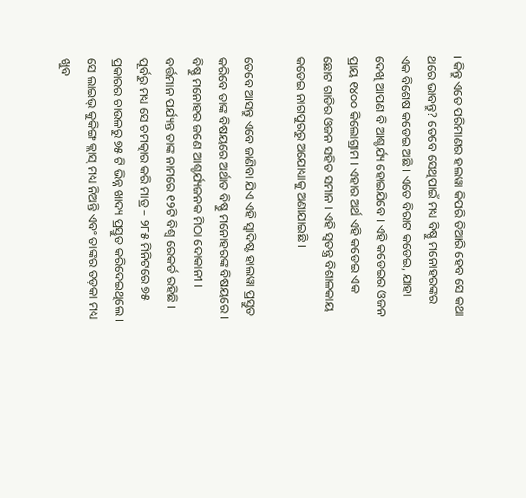। କିନ୍ତୁ ଏତେ ପରିମାଣର ହଲୱା କିପରି ତିଆରି ହେବ ସେ କଥା ଥରେ ଭାବନ୍ତୁ? ତେବେ ସେଥିପାଇଁ ମଧ୍ୟ ବିଷ୍ଣୁ ମନୋହରଙ୍କର ଏକ ବିଶେଷ କଡେଇ ଅଛି । ଏତେ ବିରାଟ କଡେଇ, ଯାହା ଦେଖି ଆପଣ ବି ଆଶ୍ଚର୍ଯ୍ୟ ହୋଇଯିବେ । ଏହି କଡେଇର ଓଜନ ପ୍ରାୟ ୧୪୦୦ କିଲୋଗ୍ରାମ । ଏହାର ଅର୍ଥ ଏହି କଡେଇ ଏକ ଛୋଟ ଗାଡିର ଓଜନ ସହିତ ସମାନ । ଏହି ସ୍ୱତନ୍ତ୍ର ବିଶାଳକାୟ କଡେଇ ନାଗପୁରରୁ ଅଯୋଧ୍ୟାକୁ ଅଣାଯାଇଛି ।

ତେବେ ଆସନ୍ତୁ ଏବେ ଜାଣିବା ଯିଏ ଏହି ସ୍ୱାଦିଷ୍ଟ ହାଲୱା ପ୍ରସ୍ତୁତ କରିବେ ତାଙ୍କ ବିଷୟରେ ଅର୍ଥାତ ବିଷ୍ଣୁ ମନୋହରଙ୍କ ବିଷୟରେ । ବିଷ୍ଣୁ ମନୋହର ଜଣେ ଆଶ୍ଚର୍ଯ୍ୟଜନକ ମିଠା ଦୋକାନୀ । ବର୍ତ୍ତମାନ ପର୍ଯ୍ୟନ୍ତ ତାଙ୍କ ନାମରେ ୧୨ଟି ବିଶ୍ୱ ରେକର୍ଡ ରହିଛି । ପୂର୍ବରୁ ମଧ୍ୟ ସେ ଚମତ୍କାର କରି ମାତ୍ର – ୨୮୫ ମିନିଟରେ ୭୫ ପ୍ରକାରର ଚାଉଳରୁ ୭୫ ଟି ଭିନ୍ନ ଖାଦ୍ୟ ପ୍ରସ୍ତୁତ କରିଦେଇଥିଲେ । ସେ ଲାଇଭ୍ କୁକିଙ୍ଗ କ୍ଲାସ୍ ମଧ୍ୟ ନିଅନ୍ତି ଏବଂ ତାଙ୍କର ତଡ଼କା ମଧ୍ୟ ଖୁବ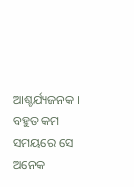ଆଶ୍ଚର୍ଯ୍ୟଜନକ । ବହୁତ କମ ସମୟରେ ସେ ଅନେକ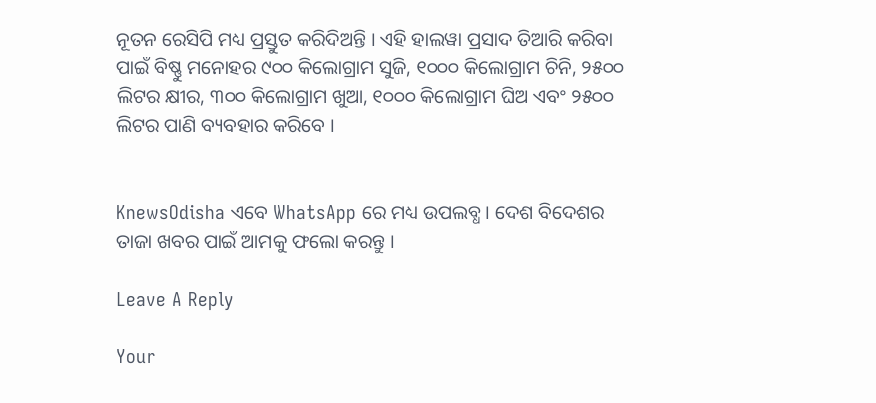ନୂତନ ରେସିପି ମଧ୍ୟ ପ୍ରସ୍ତୁତ କରିଦିଅନ୍ତି । ଏହି ହାଲୱା ପ୍ରସାଦ ତିଆରି କରିବା ପାଇଁ ବିଷ୍ଣୁ ମନୋହର ୯୦୦ କିଲୋଗ୍ରାମ ସୁଜି, ୧୦୦୦ କିଲୋଗ୍ରାମ ଚିନି, ୨୫୦୦ ଲିଟର କ୍ଷୀର, ୩୦୦ କିଲୋଗ୍ରାମ ଖୁଆ, ୧୦୦୦ କିଲୋଗ୍ରାମ ଘିଅ ଏବଂ ୨୫୦୦ ଲିଟର ପାଣି ବ୍ୟବହାର କରିବେ ।


KnewsOdisha ଏବେ WhatsApp ରେ ମଧ୍ୟ ଉପଲବ୍ଧ । ଦେଶ ବିଦେଶର ତାଜା ଖବର ପାଇଁ ଆମକୁ ଫଲୋ କରନ୍ତୁ ।

Leave A Reply

Your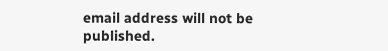email address will not be published.